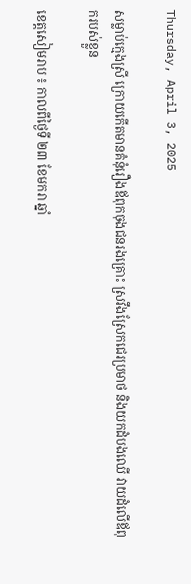Thursday, April 3, 2025

សម្លាប់ក្មេងស្រី ក្រោយកើតមានគំនុំរឿងឪពុកចុងជនរងគ្រោះ ស្រវឹងស្រែកជេរប្រមាថ និងយកដំបងឈើ វាយដំលើឪពុករបស់ខ្លួន

ខេត្តសៀមរាប ៖ កាលពីថ្ងៃទី ២៣ ខែមករា ឆ្នាំ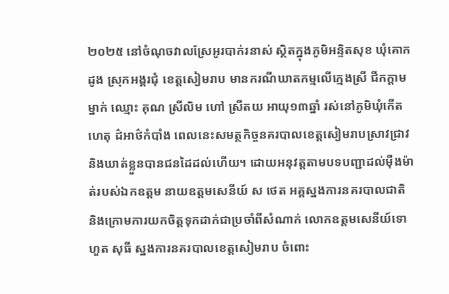២០២៥ នៅចំណុចវាលស្រែអូរបាក់រនាស់ ស្ថិតក្នុងភូមិអន្ទិតសុខ ឃុំគោកដូង ស្រុកអង្គរជុំ ខេត្តសៀមរាប មានករណីឃាតកម្មលើក្មេងស្រី ជីកក្តាមម្នាក់ ឈ្មោះ គុណ ស្រីលិម ហៅ ស្រីតយ អាយុ១៣ឆ្នាំ រស់នៅភូមិឃុំកើតហេតុ ដ៌អាថ៌កំបាំង ពេលនេះសមត្ថកិច្ចនគរបាលខេត្តសៀមរាបស្រាវជ្រាវ និងឃាត់ខ្លួនបានជនដៃដល់ហើយ។ ដោយអនុវត្តតាមបទបញ្ជាដល់ម៉ឺងម៉ាត់របស់ឯកឧត្តម នាយឧត្តមសេនីយ៍ ស ថេត អគ្គស្នងការនគរបាលជាតិ និងក្រោមការយកចិត្តទុកដាក់ជាប្រចាំពីសំណាក់ លោកឧត្តមសេនីយ៍ទោ ហួត សុធី ស្នងការនគរបាលខេត្តសៀមរាប ចំពោះ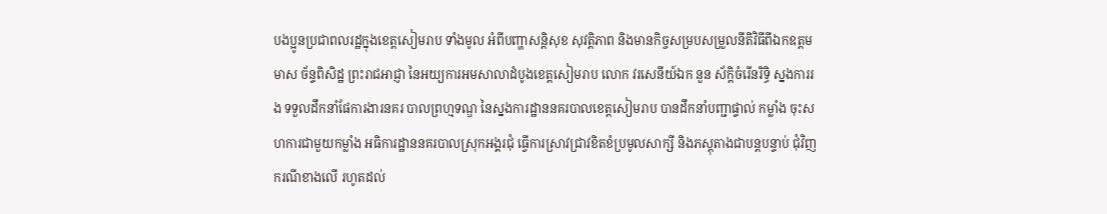បងប្អូនប្រជាពលរដ្ឋក្នុងខេត្តសៀមរាប ទាំងមូល អំពីបញ្ហាសន្តិសុខ សុវត្តិភាព និងមានកិច្ចសម្របសម្រួលនីតិវិធីពីឯកឧត្តម មាស ច័ន្ទពិសិដ្ឋ ព្រះរាជអាជ្ញា នៃអយ្យការអមសាលាដំបូងខេត្តសៀមរាប លោក វរសេនីយ៍ឯក នួន ស័ក្តិចំរើនរិទ្ធិ ស្នងការរង ទទួលដឹកនាំផែការងារនគរ បាលព្រហ្មទណ្ឌ នៃស្នងការដ្ឋាននគរបាលខេត្តសៀមរាប បានដឹកនាំបញ្ជាផ្ទាល់ កម្លាំង ចុះសហការជាមួយកម្លាំង អធិការដ្ឋាននគរបាលស្រុកអង្គរជុំ ធ្វើការស្រាវជ្រាវខិតខំប្រមូលសាក្សី និងភស្តុតាងជាបន្តបន្ទាប់ ជុំវិញករណីខាងលើ រហូតដល់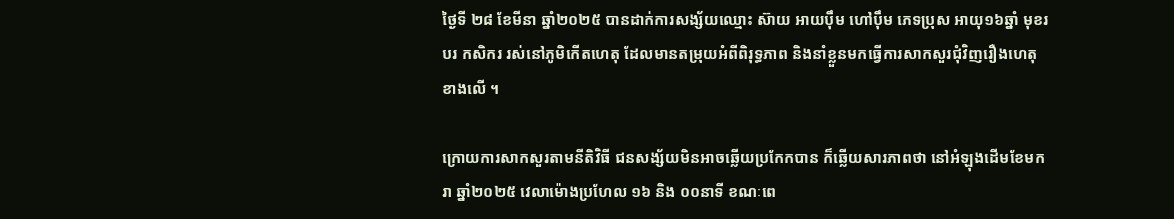ថ្ងៃទី ២៨ ខែមីនា ឆ្នាំ២០២៥ បានដាក់ការសង្ស័យឈ្មោះ ស៊ាយ អាយប៉ឹម ហៅប៉ឹម ភេទប្រុស អាយុ១៦ឆ្នាំ មុខរបរ កសិករ រស់នៅភូមិកើតហេតុ ដែលមានតម្រុយអំពីពិរុទ្ធភាព និងនាំខ្លួនមកធ្វើការសាកសួរជុំវិញរឿងហេតុខាងលើ ។

ក្រោយការសាកសួរតាមនីតិវិធី ជនសង្ស័យមិនអាចឆ្លើយប្រកែកបាន ក៏ឆ្លើយសារភាពថា នៅអំឡុងដើមខែមករា ឆ្នាំ២០២៥ វេលាម៉ោងប្រហែល ១៦ និង ០០នាទី ខណៈពេ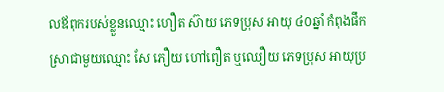លឪពុករបស់ខ្លួនឈ្មោះ ហឿត ស៊ាយ ភេទប្រុស អាយុ ៤០ឆ្នាំ កំពុងផឹកស្រាជាមួយឈ្មោះ សែ ភឿយ ហៅពឿត ឬឈឿយ ភេទប្រុស អាយុប្រ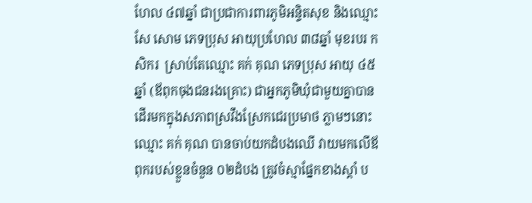ហែល ៤៧ឆ្នាំ ជាប្រជាការពារភូមិអន្ទិតសុខ និងឈ្មោះ សែ សោម ភេទប្រុស អាយុប្រហែល ៣៨ឆ្នាំ មុខរបរ កសិករ  ស្រាប់តែឈ្មោះ គក់ គុណ ភេទប្រុស អាយុ ៤៥ឆ្នាំ (ឪពុកចុងជនរងគ្រោះ) ជាអ្នកភូមិឃុំជាមួយគ្នាបានដើរមកក្នុងសភាពស្រវឹងស្រែកជេរប្រមាថ ភ្លាមៗនោះឈ្មោះ គក់ គុណ បានចាប់យកដំបងឈើ វាយមកលើឪពុករបស់ខ្លួនចំនួន ០២ដំបង ត្រូវចំស្មាផ្នែកខាងស្តាំ ប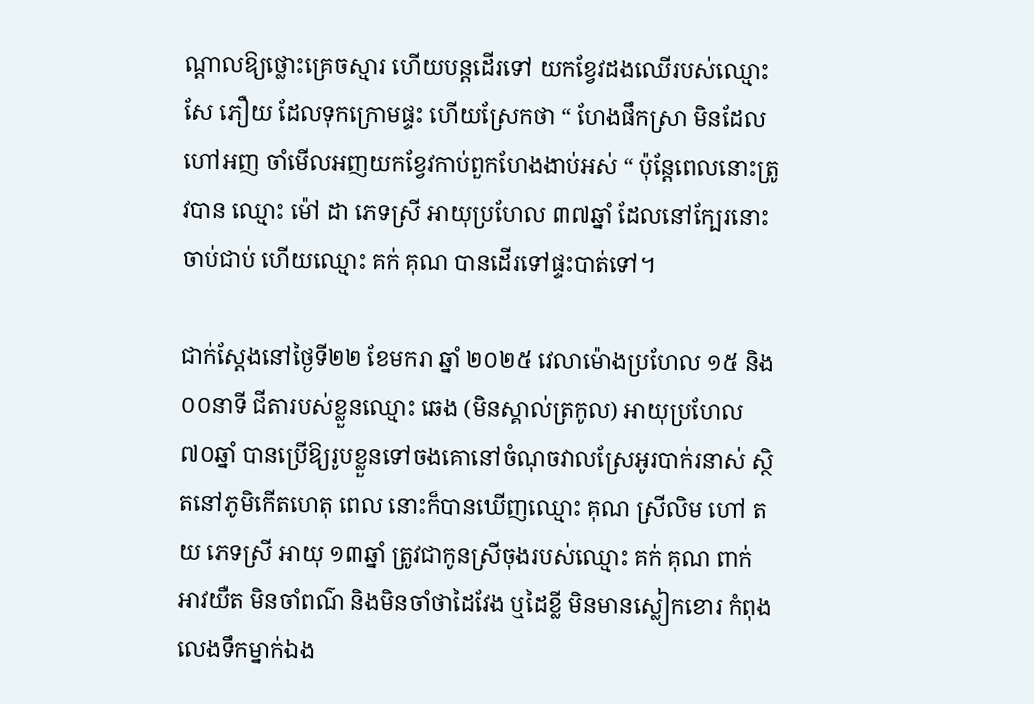ណ្តាលឱ្យថ្លោះគ្រេចស្មារ ហើយបន្តដើរទៅ យកខ្វែវដងឈើរបស់ឈ្មោះ សែ ភឿយ ដែលទុកក្រោមផ្ទះ ហើយស្រែកថា “ ហែងផឹកស្រា មិនដែលហៅអញ ចាំមើលអញយកខ្វែវកាប់ពួកហែងងាប់អស់ “ ប៉ុន្តែពេលនោះត្រូវបាន ឈ្មោះ ម៉ៅ ដា ភេទស្រី អាយុប្រហែល ៣៧ឆ្នាំ ដែលនៅក្បែរនោះចាប់ជាប់ ហើយឈ្មោះ គក់ គុណ បានដើរទៅផ្ទះបាត់ទៅ។

ជាក់ស្តែងនៅថ្ងៃទី២២ ខែមករា ឆ្នាំ ២០២៥ វេលាម៉ោងប្រហែល ១៥ និង ០០នាទី ជីតារបស់ខ្លួនឈ្មោះ ឆេង (មិនស្គាល់ត្រកូល) អាយុប្រហែល ៧០ឆ្នាំ បានប្រើឱ្យរូបខ្លួនទៅចងគោនៅចំណុចវាលស្រែអូរបាក់រនាស់ ស្ថិតនៅភូមិកើតហេតុ ពេល នោះក៏បានឃើញឈ្មោះ គុណ ស្រីលិម ហៅ តយ ភេទស្រី អាយុ ១៣ឆ្នាំ ត្រូវជាកូនស្រីចុងរបស់ឈ្មោះ គក់ គុណ ពាក់អាវយឺត មិនចាំពណ៌ និងមិនចាំថាដៃវែង ឬដៃខ្លី មិនមានស្លៀកខោរ កំពុងលេងទឹកម្នាក់ឯង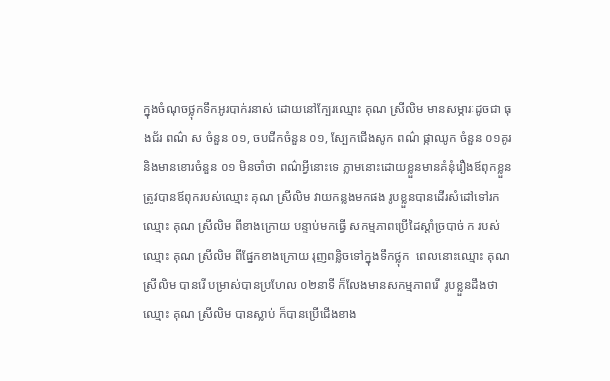ក្នុងចំណុចថ្លុកទឹកអូរបាក់រនាស់ ដោយនៅក្បែរឈ្មោះ គុណ ស្រីលិម មានសម្ភារៈដូចជា ធុងជ័រ ពណ៌ ស ចំនួន ០១, ចបជីកចំនួន ០១, ស្បែកជើងសូក ពណ៌ ផ្កាឈូក ចំនួន ០១គូរ និងមានខោរចំនួន ០១ មិនចាំថា ពណ៌អ្វីនោះទេ ភ្លាមនោះដោយខ្លួនមានគំនុំរឿងឪពុកខ្លួនត្រូវបានឪពុករបស់ឈ្មោះ គុណ ស្រីលិម វាយកន្លងមកផង រូបខ្លួនបានដើរសំដៅទៅរកឈ្មោះ គុណ ស្រីលិម ពីខាងក្រោយ បន្ទាប់មកធ្វើ សកម្មភាពប្រើដៃស្តាំច្របាច់ ក របស់ឈ្មោះ គុណ ស្រីលិម ពីផ្នែកខាងក្រោយ រុញពន្លិចទៅក្នុងទឹកថ្លុក  ពេលនោះឈ្មោះ គុណ ស្រីលិម បានរើ បម្រាស់បានប្រហែល ០២នាទី ក៏លែងមានសកម្មភាពរើ  រូបខ្លួនដឹងថា ឈ្មោះ គុណ ស្រីលិម បានស្លាប់ ក៏បានប្រើជើងខាង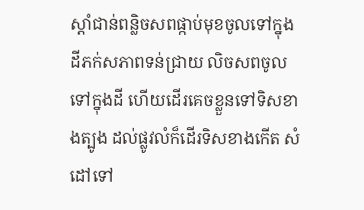ស្តាំជាន់ពន្លិចសពផ្កាប់មុខចូលទៅក្នុងដីភក់សភាពទន់ជ្រាយ លិចសពចូលទៅក្នុងដី ហើយដើរគេចខ្លួនទៅទិសខាងត្បូង ដល់ផ្លូវលំក៏ដើរទិសខាងកើត សំដៅទៅ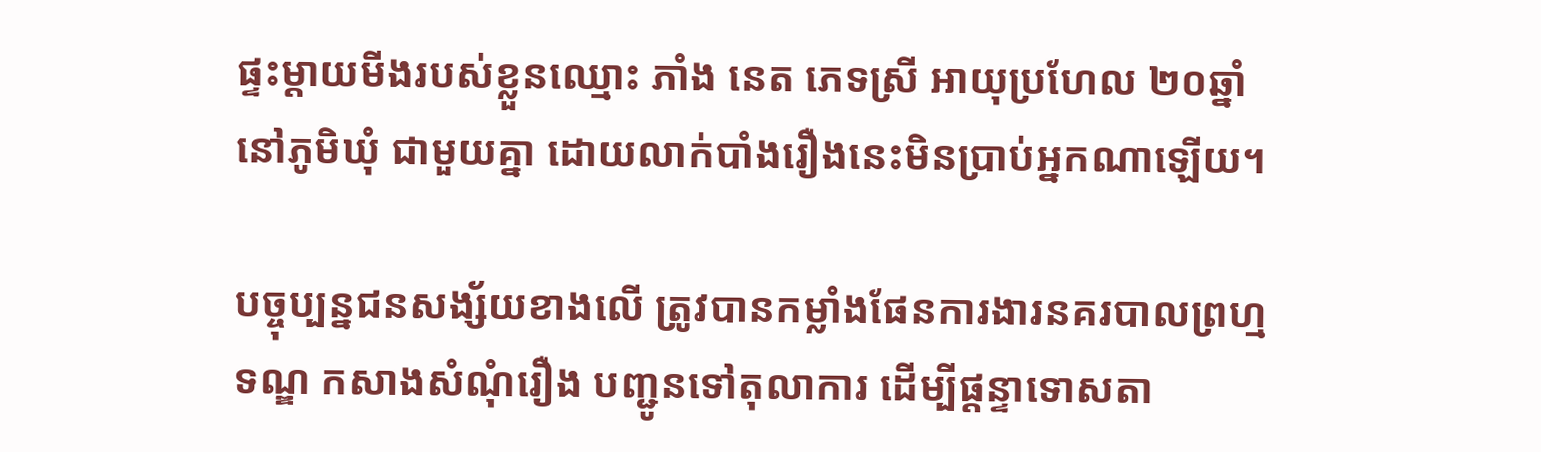ផ្ទះម្តាយមីងរបស់ខ្លួនឈ្មោះ ភាំង នេត ភេទស្រី អាយុប្រហែល ២០ឆ្នាំ នៅភូមិឃុំ ជាមួយគ្នា ដោយលាក់បាំងរឿងនេះមិនប្រាប់អ្នកណាឡើយ។

បច្ចុប្បន្នជនសង្ស័យខាងលើ ត្រូវបានកម្លាំងផែនការងារនគរបាលព្រហ្មទណ្ឌ កសាងសំណុំរឿង បញ្ជូនទៅតុលាការ ដើម្បីផ្តន្ទាទោសតា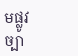មផ្លូវច្បា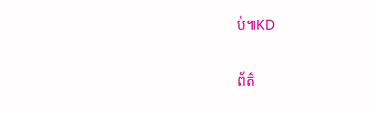ប់៕KD

ព័ត៌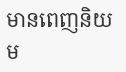មានពេញនិយម